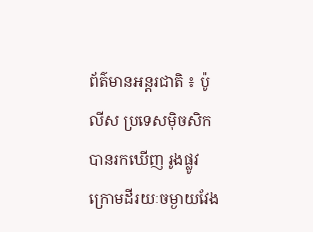ព័ត៌មានអន្តរជាតិ ៖ ប៉ូលីស ប្រទេសម៉ិចសិក បានរកឃើញ រូងផ្លូវក្រោមដីរយៈចម្ងាយវែង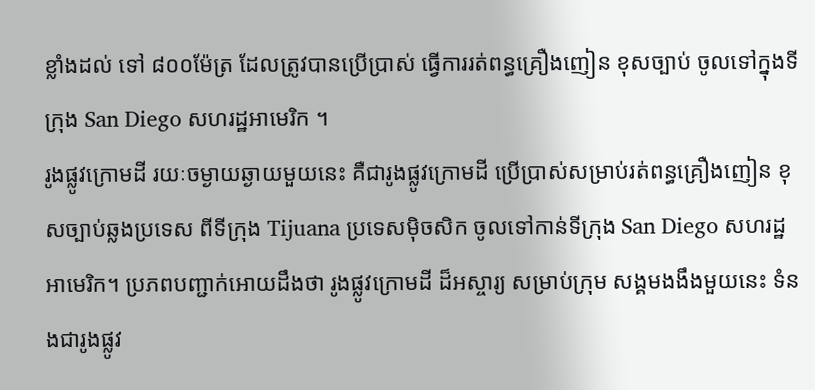ខ្លាំងដល់ ទៅ ៨០០ម៉ែត្រ ដែលត្រូវបានប្រើប្រាស់ ធ្វើការរត់ពន្ធគ្រឿងញៀន ខុសច្បាប់ ចូលទៅក្នុងទីក្រុង San Diego សហរដ្ឋអាមេរិក ។
រូងផ្លូវក្រោមដី រយៈចម្ងាយឆ្ងាយមួយនេះ គឺជារូងផ្លូវក្រោមដី ប្រើប្រាស់សម្រាប់រត់ពន្ធគ្រឿងញៀន ខុសច្បាប់ឆ្លងប្រទេស ពីទីក្រុង Tijuana ប្រទេសម៉ិចសិក ចូលទៅកាន់ទីក្រុង San Diego សហរដ្ឋ អាមេរិក។ ប្រភពបញ្ជាក់អោយដឹងថា រូងផ្លូវក្រោមដី ដ៏អស្ចារ្យ សម្រាប់ក្រុម សង្គមងងឹងមួយនេះ ទំនងជារូងផ្លូវ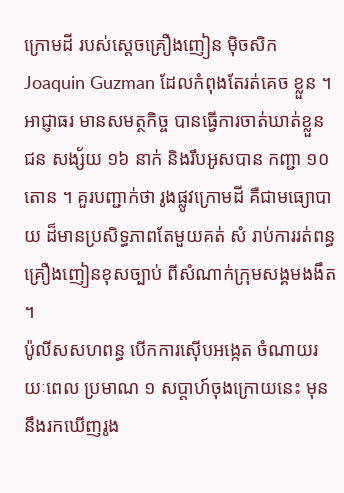ក្រោមដី របស់ស្តេចគ្រឿងញៀន ម៉ិចសិក Joaquin Guzman ដែលកំពុងតែរត់គេច ខ្លួន ។ អាជ្ញាធរ មានសមត្ថកិច្ច បានធ្វើការចាត់ឃាត់ខ្លួន ជន សង្ស័យ ១៦ នាក់ និងរឹបអូសបាន កញ្ជា ១០ តោន ។ គួរបញ្ជាក់ថា រូងផ្លូវក្រោមដី គឺជាមធ្យោបាយ ដ៏មានប្រសិទ្ធភាពតែមួយគត់ សំ រាប់ការរត់ពន្ធគ្រឿងញៀនខុសច្បាប់ ពីសំណាក់ក្រុមសង្គមងងឹត ។
ប៉ូលីសសហពន្ធ បើកការស៊ើបអង្កេត ចំណាយរយៈពេល ប្រមាណ ១ សប្តាហ៍ចុងក្រោយនេះ មុន នឹងរកឃើញរូង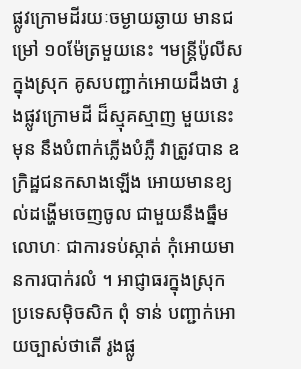ផ្លូវក្រោមដីរយៈចម្ងាយឆ្ងាយ មានជម្រៅ ១០ម៉ែត្រមួយនេះ ។មន្រ្តីប៉ូលីសក្នុងស្រុក គូសបញ្ជាក់អោយដឹងថា រូងផ្លូវក្រោមដី ដ៏ស្មុគស្មាញ មួយនេះ មុន នឹងបំពាក់ភ្លើងបំភ្លឺ វាត្រូវបាន ឧក្រិដ្ឋជនកសាងឡើង អោយមានខ្យល់ដង្ហើមចេញចូល ជាមួយនឹងធ្នឹម លោហៈ ជាការទប់ស្កាត់ កុំអោយមានការបាក់រលំ ។ អាជ្ញាធរក្នុងស្រុក ប្រទេសម៉ិចសិក ពុំ ទាន់ បញ្ជាក់អោយច្បាស់ថាតើ រូងផ្លូ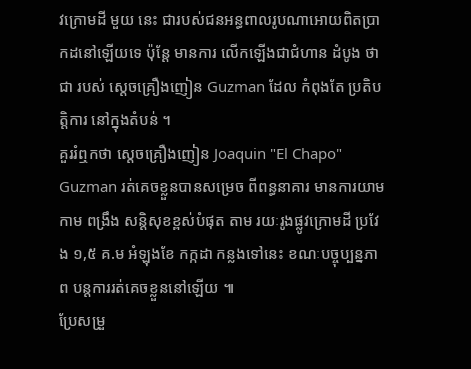វក្រោមដី មួយ នេះ ជារបស់ជនអន្ធពាលរូបណាអោយពិតប្រាកដនៅឡើយទេ ប៉ុន្តែ មានការ លើកឡើងជាជំហាន ដំបូង ថាជា របស់ ស្តេចគ្រឿងញៀន Guzman ដែល កំពុងតែ ប្រតិបត្តិការ នៅក្នុងតំបន់ ។
គួររំឮកថា ស្តេចគ្រឿងញៀន Joaquin "El Chapo" Guzman រត់គេចខ្លួនបានសម្រេច ពីពន្ធនាគារ មានការយាមកាម ពង្រឹង សន្តិសុខខ្ពស់បំផុត តាម រយៈរូងផ្លូវក្រោមដី ប្រវែង ១,៥ គ.ម អំឡុងខែ កក្កដា កន្លងទៅនេះ ខណៈបច្ចុប្បន្នភាព បន្តការរត់គេចខ្លួននៅឡើយ ៕
ប្រែសម្រួ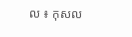ល ៖ កុសល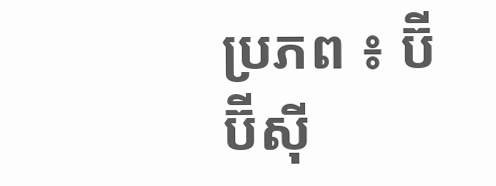ប្រភព ៖ ប៊ីប៊ីស៊ី